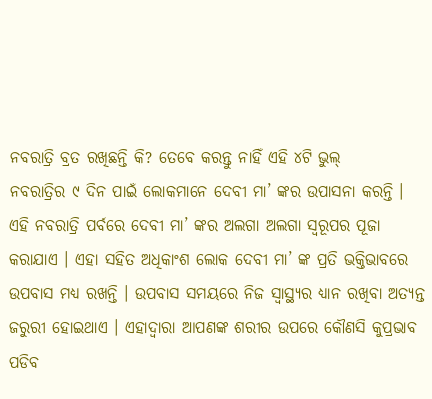ନବରାତ୍ରି ବ୍ରତ ରଖିଛନ୍ତି କି? ତେବେ କରନ୍ତୁ ନାହିଁ ଏହି ୪ଟି ଭୁଲ୍
ନବରାତ୍ରିର ୯ ଦିନ ପାଇଁ ଲୋକମାନେ ଦେବୀ ମା’ ଙ୍କର ଉପାସନା କରନ୍ତି । ଏହି ନବରାତ୍ରି ପର୍ବରେ ଦେବୀ ମା’ ଙ୍କର ଅଲଗା ଅଲଗା ସ୍ୱରୂପର ପୂଜା କରାଯାଏ । ଏହା ସହିତ ଅଧିକାଂଶ ଲୋକ ଦେବୀ ମା’ ଙ୍କ ପ୍ରତି ଭକ୍ତିଭାବରେ ଉପବାସ ମଧ୍ୟ ରଖନ୍ତି । ଉପବାସ ସମୟରେ ନିଜ ସ୍ୱାସ୍ଥ୍ୟର ଧ୍ୟାନ ରଖିବା ଅତ୍ୟନ୍ତ ଜରୁରୀ ହୋଇଥାଏ । ଏହାଦ୍ୱାରା ଆପଣଙ୍କ ଶରୀର ଉପରେ କୌଣସି କୁପ୍ରଭାବ ପଡିବ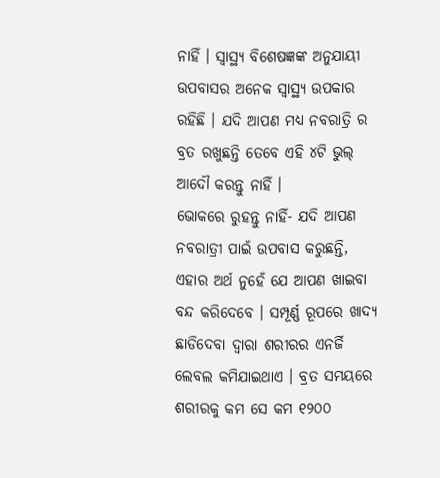ନାହିଁ । ସ୍ୱାସ୍ଥ୍ୟ ବିଶେଷଜ୍ଞଙ୍କ ଅନୁଯାୟୀ ଉପବାସର ଅନେକ ସ୍ୱାସ୍ଥ୍ୟ ଉପକାର ରହିଛି । ଯଦି ଆପଣ ମଧ୍ୟ ନବରାତ୍ରି ର ବ୍ରତ ରଖୁଛନ୍ତି ତେବେ ଏହି ୪ଟି ଭୁଲ୍ ଆଦୌ କରନ୍ତୁ ନାହିଁ ।
ଭୋକରେ ରୁହନ୍ତୁ ନାହିଁ- ଯଦି ଆପଣ ନବରାତ୍ରୀ ପାଇଁ ଉପବାସ କରୁଛନ୍ତି, ଏହାର ଅର୍ଥ ନୁହେଁ ଯେ ଆପଣ ଖାଇବା ବନ୍ଦ କରିଦେବେ । ସମ୍ପୂର୍ଣ୍ଣ ରୂପରେ ଖାଦ୍ୟ ଛାଡିଦେବା ଦ୍ୱାରା ଶରୀରର ଏନର୍ଜି ଲେବଲ କମିଯାଇଥାଏ । ବ୍ରତ ସମୟରେ ଶରୀରକୁ କମ ସେ କମ ୧୨୦୦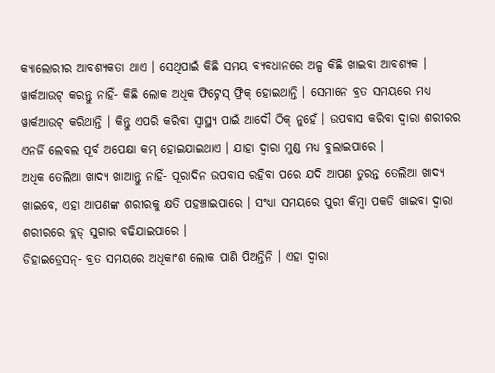କ୍ୟାଲୋରୀର ଆବଶ୍ୟକତା ଥାଏ । ସେଥିପାଇଁ କିଛି ସମୟ ବ୍ୟବଧାନରେ ଅଳ୍ପ କିଛି ଖାଇବା ଆବଶ୍ୟକ ।
ୱାର୍କଆଉଟ୍ କରନ୍ତୁ ନାହିଁ- କିଛି ଲୋକ ଅଧିକ ଫିଟ୍ନେସ୍ ଫ୍ରିକ୍ ହୋଇଥାନ୍ତି । ସେମାନେ ବ୍ରତ ସମୟରେ ମଧ୍ୟ ୱାର୍କଆଉଟ୍ କରିଥାନ୍ତି । କିନ୍ତୁ ଏପରି କରିବା ସ୍ୱାସ୍ଥ୍ୟ ପାଇଁ ଆଦୌ ଠିକ୍ ନୁହେଁ । ଉପବାସ କରିବା ଦ୍ୱାରା ଶରୀରର ଏନର୍ଜି ଲେବଲ ପୂର୍ବ ଅପେକ୍ଷା କମ୍ ହୋଇଯାଇଥାଏ । ଯାହା ଦ୍ୱାରା ମୁଣ୍ଡ ମଧ୍ୟ ବୁଲାଇପାରେ ।
ଅଧିକ ତେଲିଆ ଖାଦ୍ୟ ଖାଆନ୍ତୁ ନାହିଁ- ପୂରାଦିନ ଉପବାସ ରହିବା ପରେ ଯଦି ଆପଣ ତୁରନ୍ତ ତେଲିଆ ଖାଦ୍ୟ ଖାଇବେ, ଏହା ଆପଣଙ୍କ ଶରୀରକୁ କ୍ଷତି ପହଞ୍ଚାଇପାରେ । ସଂଧ୍ୟା ସମୟରେ ପୁରୀ କିମ୍ବା ପକଡି ଖାଇବା ଦ୍ୱାରା ଶରୀରରେ ବ୍ଲଡ୍ ସୁଗାର ବଢିଯାଇପାରେ ।
ଡିହାଇଡ୍ରେସନ୍- ବ୍ରତ ସମୟରେ ଅଧିକାଂଶ ଲୋକ ପାଣି ପିଅନ୍ତିନି । ଏହା ଦ୍ୱାରା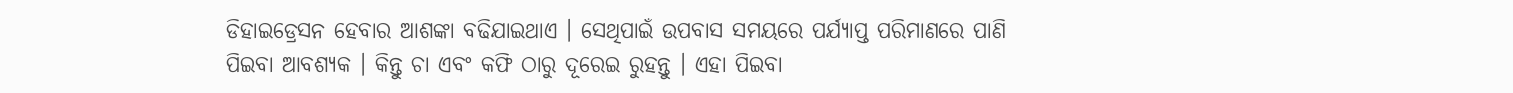ଡିହାଇଡ୍ରେସନ ହେବାର ଆଶଙ୍କା ବଢିଯାଇଥାଏ । ସେଥିପାଇଁ ଉପବାସ ସମୟରେ ପର୍ଯ୍ୟାପ୍ତ ପରିମାଣରେ ପାଣି ପିଇବା ଆବଶ୍ୟକ । କିନ୍ତୁ ଚା ଏବଂ କଫି ଠାରୁ ଦୂରେଇ ରୁହନ୍ତୁ । ଏହା ପିଇବା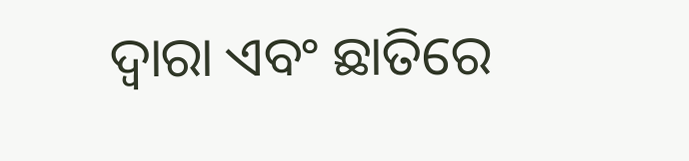ଦ୍ୱାରା ଏବଂ ଛାତିରେ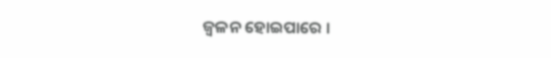ଜ୍ଵଳନ ହୋଇପାରେ ।